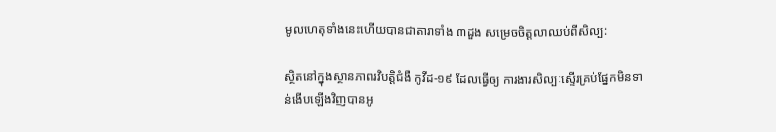មូលហេតុទាំងនេះហើយបានជាតារាទាំង ៣ដួង សម្រេចចិត្តលាឈប់ពីសិល្ប:

ស្ថិតនៅក្នុងស្ថានភាពរវិបត្តិជំងឺ កូវីដ-១៩ ដែលធ្វើឲ្យ ការងារសិល្បៈស្ទើរគ្រប់ផ្នែកមិនទាន់ងើបឡើងវិញបានអូ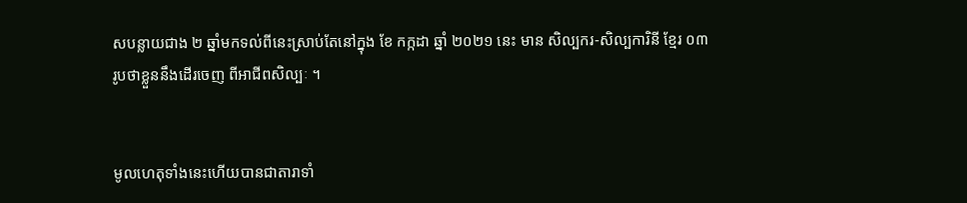សបន្លាយជាង ២ ឆ្នាំមកទល់ពីនេះស្រាប់តែនៅក្នុង ខែ កក្កដា ឆ្នាំ ២០២១ នេះ មាន សិល្បករ-សិល្បការិនី ខ្មែរ ០៣ រូបថាខ្លួននឹងដើរចេញ ពីអាជីពសិល្បៈ ។


មូលហេតុទាំងនេះហើយបានជាតារាទាំ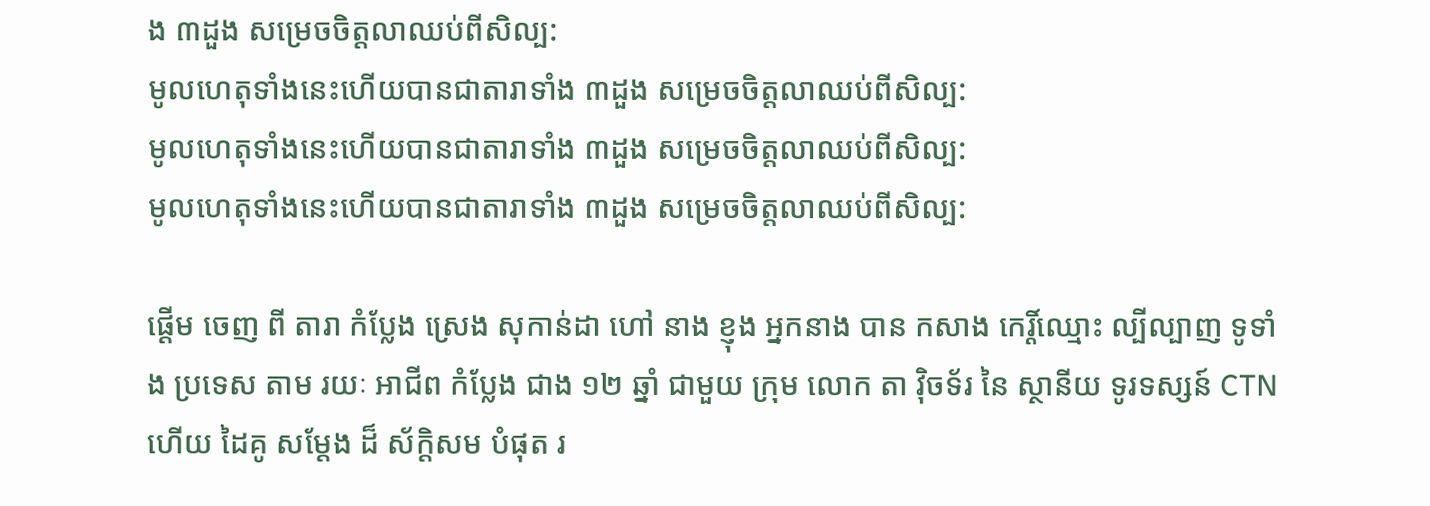ង ៣ដួង សម្រេចចិត្តលាឈប់ពីសិល្ប:
មូលហេតុទាំងនេះហើយបានជាតារាទាំង ៣ដួង សម្រេចចិត្តលាឈប់ពីសិល្ប:
មូលហេតុទាំងនេះហើយបានជាតារាទាំង ៣ដួង សម្រេចចិត្តលាឈប់ពីសិល្ប:
មូលហេតុទាំងនេះហើយបានជាតារាទាំង ៣ដួង សម្រេចចិត្តលាឈប់ពីសិល្ប:

ផ្ដើម ចេញ ពី តារា កំប្លែង ស្រេង សុកាន់ដា ហៅ នាង ខ្ញុង អ្នកនាង បាន កសាង កេរ្តិ៍ឈ្មោះ ល្បីល្បាញ ទូទាំង ប្រទេស តាម រយៈ អាជីព កំប្លែង ជាង ១២ ឆ្នាំ ជាមួយ ក្រុម លោក តា វ៉ិចទ័រ នៃ ស្ថានីយ ទូរទស្សន៍ CTN ហើយ ដៃគូ សម្ដែង ដ៏ ស័ក្ដិសម បំផុត រ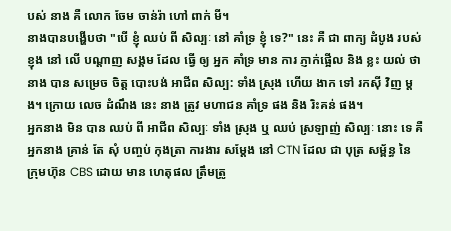បស់ នាង គឺ លោក ចែម ចាន់រ៉ា ហៅ ពាក់ មី។
នាងបានបង្ហើបថា "បើ ខ្ញុំ ឈប់ ពី សិល្បៈ នៅ គាំទ្រ ខ្ញុំ ទេ?" នេះ គឺ ជា ពាក្យ ដំបូង របស់ ខ្ញុង នៅ លើ បណ្ដាញ សង្គម ដែល ធ្វើ ឲ្យ អ្នក គាំទ្រ មាន ការ ភ្ញាក់ផ្អើល និង ខ្លះ យល់ ថា នាង បាន សម្រេច ចិត្ត បោះបង់ អាជីព សិល្ប: ទាំង ស្រុង ហើយ ងាក ទៅ រកស៊ី វិញ ម្ដង។ ក្រោយ លេច ដំណឹង នេះ នាង ត្រូវ មហាជន គាំទ្រ ផង និង រិះគន់ ផង។
អ្នកនាង មិន បាន ឈប់ ពី អាជីព សិល្បៈ ទាំង ស្រុង ឬ ឈប់ ស្រឡាញ់ សិល្បៈ នោះ ទេ គឺ អ្នកនាង គ្រាន់ តែ សុំ បញ្ចប់ កុងត្រា ការងារ សម្ដែង នៅ CTN ដែល ជា បុត្រ សម្ព័ន្ធ នៃ ក្រុមហ៊ុន CBS ដោយ មាន ហេតុផល ត្រឹមត្រូ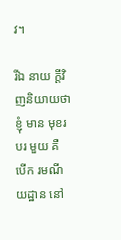វ។

រីឯ នាយ ក្ដីវិញនិយាយថា ខ្ញុំ មាន មុខរបរ មួយ គឺ បើក រមណីយដ្ឋាន នៅ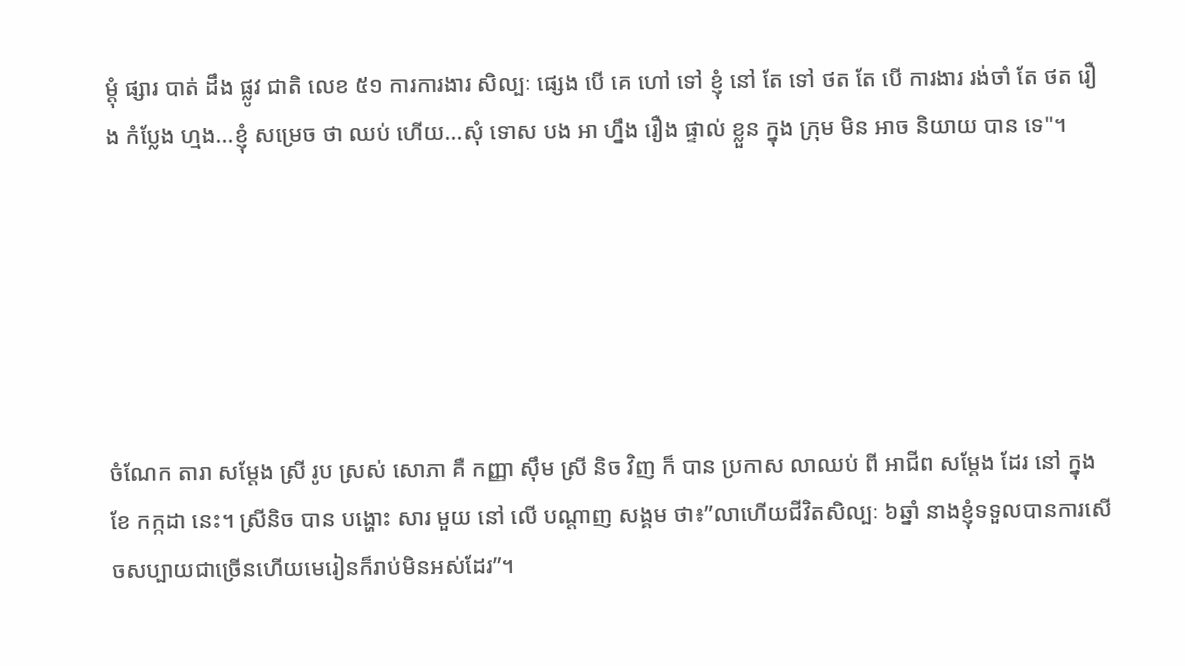ម្ដុំ ផ្សារ បាត់ ដឹង ផ្លូវ ជាតិ លេខ ៥១ ការការងារ សិល្បៈ ផ្សេង បើ គេ ហៅ ទៅ ខ្ញុំ នៅ តែ ទៅ ថត តែ បើ ការងារ រង់ចាំ តែ ថត រឿង កំប្លែង ហ្មង...ខ្ញុំ សម្រេច ថា ឈប់ ហើយ...សុំ ទោស បង អា ហ្នឹង រឿង ផ្ទាល់ ខ្លួន ក្នុង ក្រុម មិន អាច និយាយ បាន ទេ"។






ចំណែក តារា សម្ដែង ស្រី រូប ស្រស់ សោភា គឺ កញ្ញា ស៊ឹម ស្រី និច វិញ ក៏ បាន ប្រកាស លាឈប់ ពី អាជីព សម្ដែង ដែរ នៅ ក្នុង ខែ កក្កដា នេះ។ ស្រីនិច បាន បង្ហោះ សារ មួយ នៅ លើ បណ្ដាញ សង្គម ថា៖”លាហើយជីវិតសិល្បៈ ៦ឆ្នាំ នាងខ្ញុំទទួលបានការសើចសប្បាយជាច្រើនហើយមេរៀនក៏រាប់មិនអស់ដែរ”។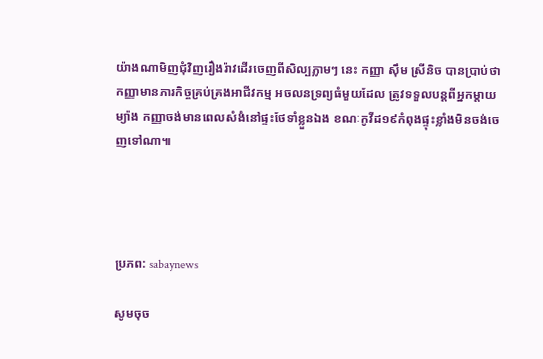យ៉ាងណាមិញជុំវិញរឿងរ៉ាវដើរចេញពីសិល្បភ្លាមៗ នេះ កញ្ញា ស៊ឹម ស្រីនិច បានប្រាប់ថាកញ្ញាមានភារកិច្ចគ្រប់គ្រងអាជីវកម្ម អចលនទ្រព្យធំមួយដែល ត្រូវទទួលបន្តពីអ្នកម្ដាយ ម្យ៉ាង កញ្ញាចង់មានពេលសំងំនៅផ្ទះថែទាំខ្លួនឯង ខណៈកូវីដ១៩កំពុងផ្ទុះខ្លាំងមិនចង់ចេញទៅណា៕




ប្រភព: sabaynews

សូមចុច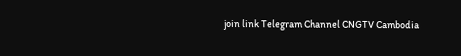join link Telegram Channel CNGTV Cambodia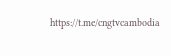https://t.me/cngtvcambodia